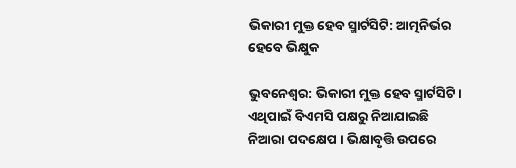ଭିକାରୀ ମୁକ୍ତ ହେବ ସ୍ମାର୍ଟସିଟି: ଆତ୍ମନିର୍ଭର ହେବେ ଭିକ୍ଷୁକ

ଭୁବନେଶ୍ୱର: ଭିକାରୀ ମୁକ୍ତ ହେବ ସ୍ମାର୍ଟସିଟି । ଏଥିପାଇଁ ବିଏମସି ପକ୍ଷରୁ ନିଆଯାଇଛି ନିଆରା ପଦକ୍ଷେପ । ଭିକ୍ଷାବୃତ୍ତି ଉପରେ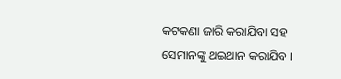କଟକଣା ଜାରି କରାଯିବା ସହ ସେମାନଙ୍କୁ ଥଇଥାନ କରାଯିବ ।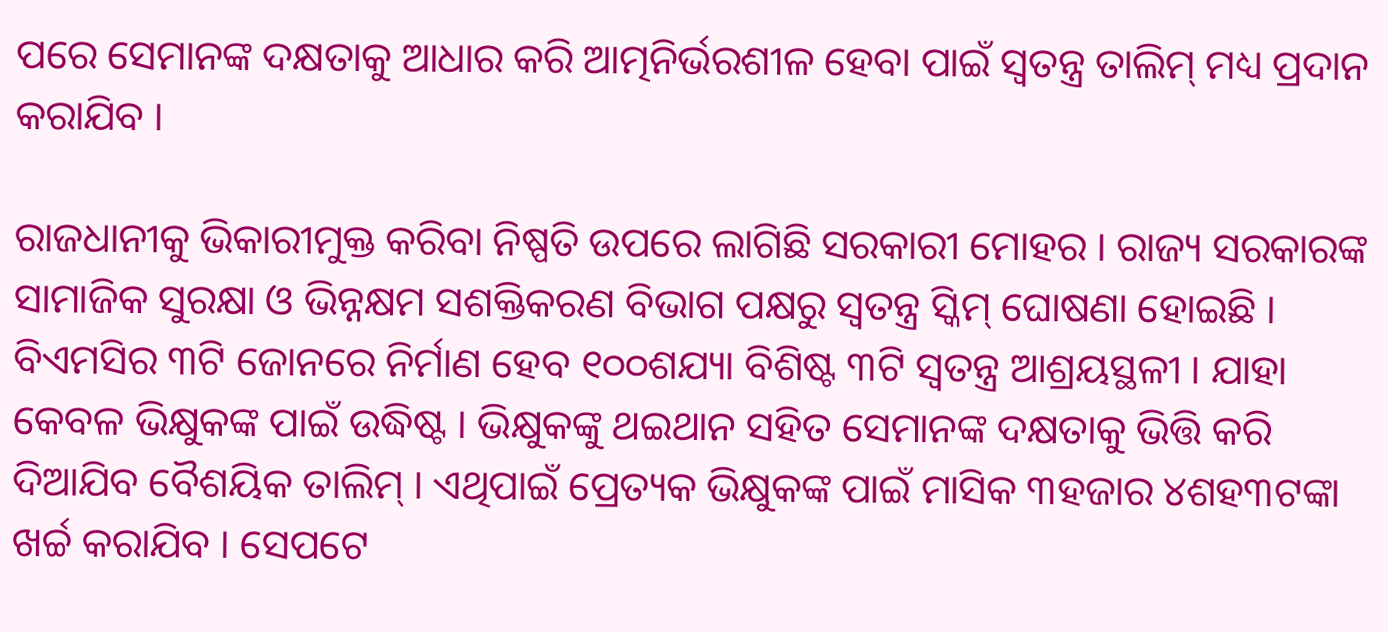ପରେ ସେମାନଙ୍କ ଦକ୍ଷତାକୁ ଆଧାର କରି ଆତ୍ମନିର୍ଭରଶୀଳ ହେବା ପାଇଁ ସ୍ୱତନ୍ତ୍ର ତାଲିମ୍ ମଧ୍ୟ ପ୍ରଦାନ କରାଯିବ ।

ରାଜଧାନୀକୁ ଭିକାରୀମୁକ୍ତ କରିବା ନିଷ୍ପତି ଉପରେ ଲାଗିଛି ସରକାରୀ ମୋହର । ରାଜ୍ୟ ସରକାରଙ୍କ ସାମାଜିକ ସୁରକ୍ଷା ଓ ଭିନ୍ନକ୍ଷମ ସଶକ୍ତିକରଣ ବିଭାଗ ପକ୍ଷରୁ ସ୍ବତନ୍ତ୍ର ସ୍କିମ୍ ଘୋଷଣା ହୋଇଛି । ବିଏମସିର ୩ଟି ଜୋନରେ ନିର୍ମାଣ ହେବ ୧୦୦ଶଯ୍ୟା ବିଶିଷ୍ଟ ୩ଟି ସ୍ବତନ୍ତ୍ର ଆଶ୍ରୟସ୍ଥଳୀ । ଯାହା କେବଳ ଭିକ୍ଷୁକଙ୍କ ପାଇଁ ଉଦ୍ଧିଷ୍ଟ । ଭିକ୍ଷୁକଙ୍କୁ ଥଇଥାନ ସହିତ ସେମାନଙ୍କ ଦକ୍ଷତାକୁ ଭିତ୍ତି କରି ଦିଆଯିବ ବୈଶୟିକ ତାଲିମ୍ । ଏଥିପାଇଁ ପ୍ରେତ୍ୟକ ଭିକ୍ଷୁକଙ୍କ ପାଇଁ ମାସିକ ୩ହଜାର ୪ଶହ୩ଟଙ୍କା ଖର୍ଚ୍ଚ କରାଯିବ । ସେପଟେ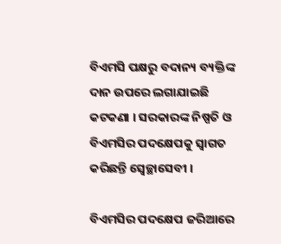ବିଏମସି ପକ୍ଷରୁ ବଦାନ୍ୟ ବ୍ୟକ୍ତିଙ୍କ ଦାନ ଉପରେ ଲଗାଯାଇଛି କଟକଣା । ସରକାରଙ୍କ ନିଷ୍ପତି ଓ ବିଏମସିର ପଦକ୍ଷେପକୁ ସ୍ବାଗତ କରିଛନ୍ତି ସ୍ବେଚ୍ଛାସେବୀ ।

ବିଏମସିର ପଦକ୍ଷେପ ଜରିଆରେ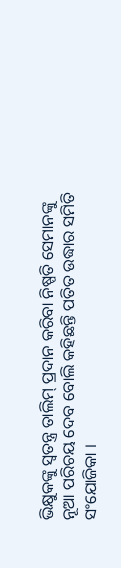ଭିକ୍ଷୁକଙ୍କୁ ସ୍ବତନ୍ତ୍ର ତାଲିମ୍ ପ୍ରଦାନ କରିବା ନିଷ୍ପତି ସେମାନଙ୍କୁ ନୂଆ ପରିଚୟ ଦେବ ବୋଲି କହିଛନ୍ତି ପତିତ ଉଦ୍ଧାର ସମିତି ସଂଯୋଜିକା ।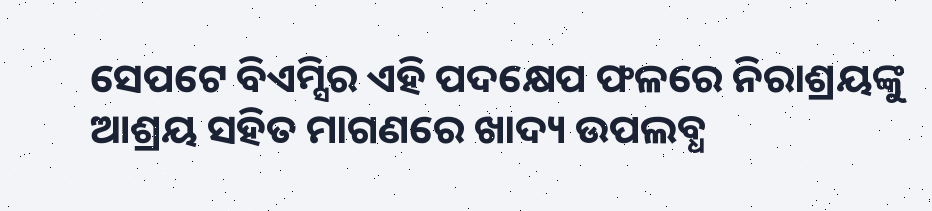ସେପଟେ ବିଏମ୍ସିର ଏହି ପଦକ୍ଷେପ ଫଳରେ ନିରାଶ୍ରୟଙ୍କୁ ଆଶ୍ରୟ ସହିତ ମାଗଣରେ ଖାଦ୍ୟ ଉପଲବ୍ଧ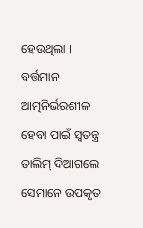ହେଉଥିଲା । ବର୍ତ୍ତମାନ ଆତ୍ମନିର୍ଭରଶୀଳ ହେବା ପାଇଁ ସ୍ବତନ୍ତ୍ର ତାଲିମ୍ ଦିଆଗଲେ ସେମାନେ ଉପକୃତ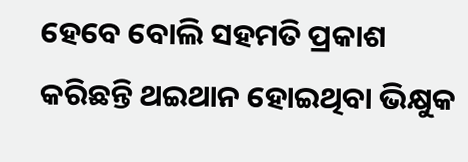ହେବେ ବୋଲି ସହମତି ପ୍ରକାଶ କରିଛନ୍ତି ଥଇଥାନ ହୋଇଥିବା ଭିକ୍ଷୁକ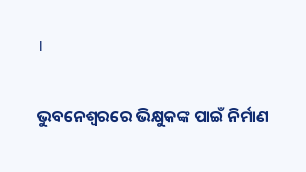।

ଭୁବନେଶ୍ବରରେ ଭିକ୍ଷୁକଙ୍କ ପାଇଁ ନିର୍ମାଣ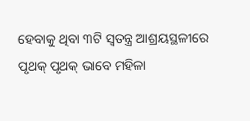ହେବାକୁ ଥିବା ୩ଟି ସ୍ବତନ୍ତ୍ର ଆଶ୍ରୟସ୍ଥଳୀରେ ପୃଥକ୍ ପୃଥକ୍ ଭାବେ ମହିଳା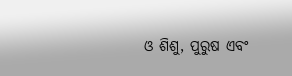ଓ ଶିଶୁ, ପୁରୁଷ ଏବଂ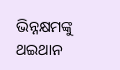ଭିନ୍ନକ୍ଷମଙ୍କୁ ଥଇଥାନ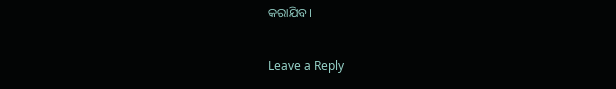କରାଯିବ।

Leave a Reply